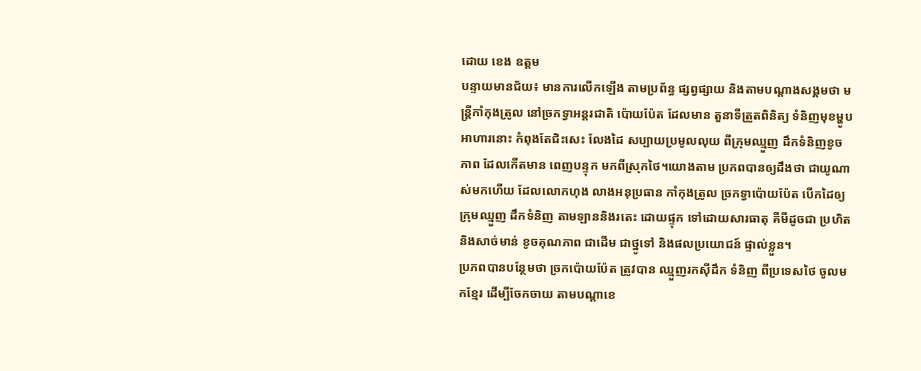ដោយ ខេង ឧត្តម
បន្ទាយមានជ័យ៖ មានការលើកឡើង តាមប្រព័ន្ធ ផ្សព្វផ្សាយ និងតាមបណ្ដាងសង្គមថា មន្ត្រីកាំកុងត្រូល នៅច្រកទ្វាអន្តរជាតិ ប៉ោយប៉ែត ដែលមាន តួនាទីត្រួតពិនិត្យ ទំនិញមុខម្ហូបអាហារនោះ កំពុងតែជិះសេះ លែងដៃ សប្បាយប្រមូលលុយ ពីក្រុមឈ្មួញ ដឹកទំនិញខូចភាព ដែលកើតមាន ពេញបន្ទុក មកពីស្រុកថៃ។យោងតាម ប្រភពបានឲ្យដឹងថា ជាយូណាស់មកហើយ ដែលលោកហុង លាងអនុប្រធាន កាំកុងត្រូល ច្រកទ្វាប៉ោយប៉ែត បើកដៃឲ្យ ក្រុមឈ្មួញ ដឹកទំនិញ តាមឡាននិងរតេះ ដោយផ្ទុក ទៅដោយសារធាតុ គីមីដូចជា ប្រហិតនិងសាច់មាន់ ខូចគុណភាព ជាដើម ជាថ្នូទៅ និងផលប្រយោជន៍ ផ្ទាល់ខ្លួន។
ប្រភពបានបន្ថែមថា ច្រកប៉ោយប៉ែត ត្រូវបាន ឈ្មួញរកស៊ីដឹក ទំនិញ ពីប្រទេសថៃ ចូលមកខ្មែរ ដើម្បីចែកចាយ តាមបណ្ដាខេ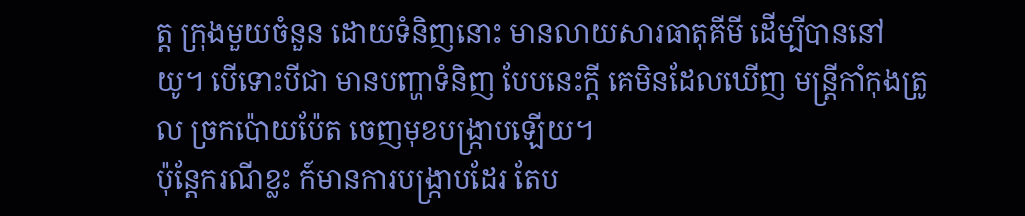ត្ត ក្រុងមួយចំនួន ដោយទំនិញនោះ មានលាយសារធាតុគីមី ដើម្បីបាននៅយូ។ បើទោះបីជា មានបញ្ហាទំនិញ បែបនេះក្ដី គេមិនដែលឃើញ មន្ត្រីកាំកុងត្រូល ច្រកប៉ោយប៉ែត ចេញមុខបង្ក្រាបឡើយ។
ប៉ុន្តែករណីខ្លះ ក៍មានការបង្ក្រាបដែរ តែប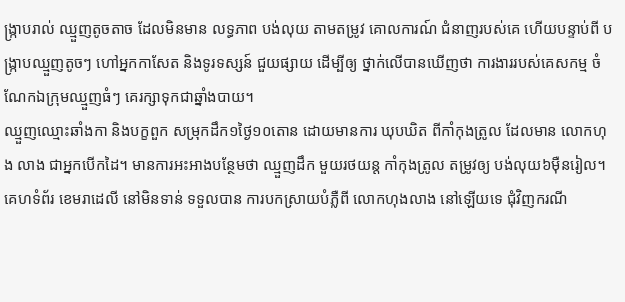ង្ក្រាបរាល់ ឈ្មួញតូចតាច ដែលមិនមាន លទ្ធភាព បង់លុយ តាមតម្រូវ គោលការណ៍ ជំនាញរបស់គេ ហើយបន្ទាប់ពី បង្ក្រាបឈ្មួញតូចៗ ហៅអ្នកកាសែត និងទូរទស្សន៍ ជួយផ្សាយ ដើម្បីឲ្យ ថ្នាក់លើបានឃើញថា ការងាររបស់គេសកម្ម ចំណែកឯក្រុមឈ្មួញធំៗ គេរក្សាទុកជាឆ្នាំងបាយ។
ឈ្មួញឈ្មោះឆាំងកា និងបក្ខពួក សម្រុកដឹក១ថ្ងៃ១០តោន ដោយមានការ ឃុបឃិត ពីកាំកុងត្រូល ដែលមាន លោកហុង លាង ជាអ្នកបើកដៃ។ មានការអះអាងបន្ថែមថា ឈ្មួញដឹក មួយរថយន្ត កាំកុងត្រូល តម្រូវឲ្យ បង់លុយ៦ម៉ឺនរៀល។ គេហទំព័រ ខេមរាដេលី នៅមិនទាន់ ទទួលបាន ការបកស្រាយបំភ្លឺពី លោកហុងលាង នៅឡើយទេ ជុំវិញករណី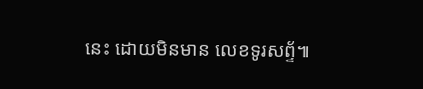នេះ ដោយមិនមាន លេខទូរសព្ទ័៕